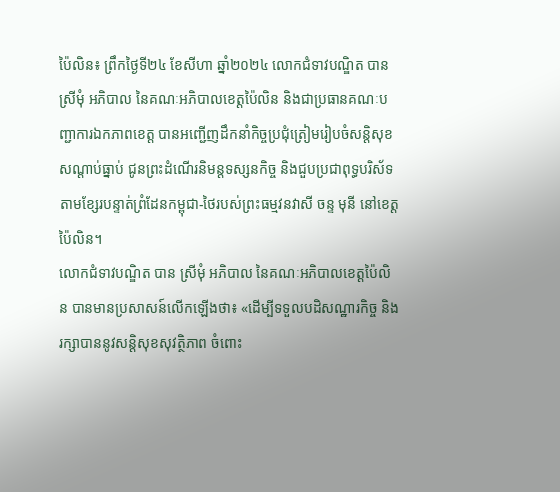ប៉ៃលិន៖ ព្រឹកថ្ងៃទី២៤ ខែសីហា ឆ្នាំ២០២៤ លោកជំទាវបណ្ឌិត បាន ស្រីមុំ អភិបាល នៃគណៈអភិបាលខេត្តប៉ៃលិន និងជាប្រធានគណៈបញ្ជាការឯកភាពខេត្ត បានអញ្ជើញដឹកនាំកិច្ចប្រជុំត្រៀមរៀបចំសន្តិសុខសណ្តាប់ធ្នាប់ ជូនព្រះដំណើរនិមន្តទស្សនកិច្ច និងជួបប្រជាពុទ្ធបរិស័ទតាមខ្សែរបន្ទាត់ព្រំដែនកម្ពុជា-ថៃរបស់ព្រះធម្មវនវាសី ចន្ទ មុនី នៅខេត្តប៉ៃលិន។
លោកជំទាវបណ្ឌិត បាន ស្រីមុំ អភិបាល នៃគណៈអភិបាលខេត្តប៉ៃលិន បានមានប្រសាសន៍លើកឡើងថា៖ «ដើម្បីទទួលបដិសណ្ឋារកិច្ច និងរក្សាបាននូវសន្តិសុខសុវត្ថិភាព ចំពោះ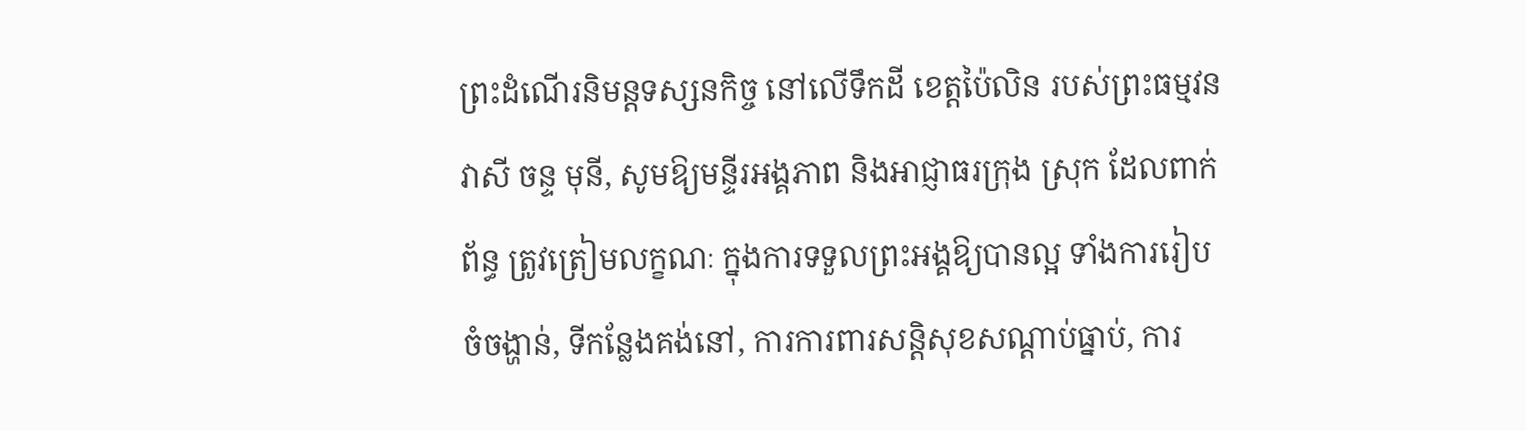ព្រះដំណើរនិមន្តទស្សនកិច្ច នៅលើទឹកដី ខេត្តប៉ៃលិន របស់ព្រះធម្មវនវាសី ចន្ទ មុនី, សូមឱ្យមន្ទីរអង្គភាព និងអាជ្ញាធរក្រុង ស្រុក ដែលពាក់ព័ន្ធ ត្រូវត្រៀមលក្ខណៈ ក្នុងការទទួលព្រះអង្គឱ្យបានល្អ ទាំងការរៀបចំចង្ហាន់, ទីកន្លែងគង់នៅ, ការការពារសន្តិសុខសណ្តាប់ធ្នាប់, ការ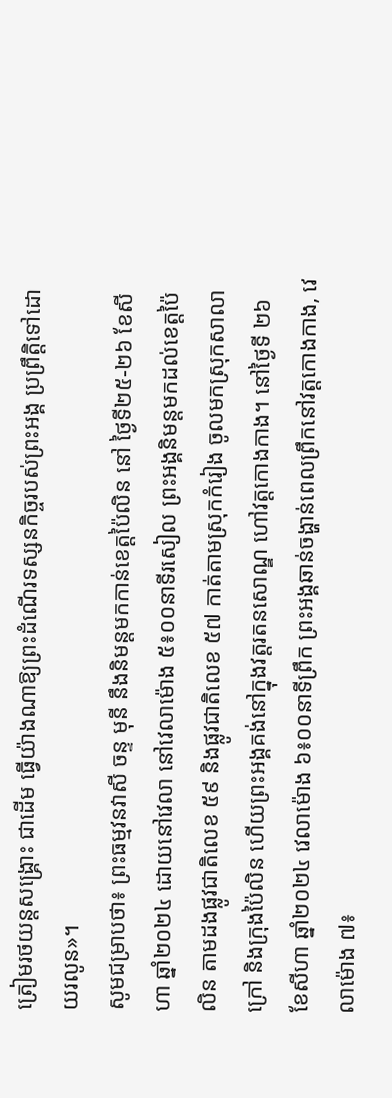ត្រៀមរថយន្តសង្រ្គោះ ជាដើម ធ្វើយ៉ាងណាឱ្យព្រះដំណើរទស្សនកិច្ចរបស់ព្រះអង្គ ប្រព្រឹត្តិទៅដោយរលូន»។
សូមជម្រាបថា៖ ព្រះធម្មវនវាសី ចន្ទ មុនី នឹងនិមន្តមកកាន់ខេត្តប៉ៃលិន នៅ ថ្ងៃទី២៥-២៦ ខែសីហា ឆ្នាំ២០២៤ ដោយនៅវេលា នៅវេលាម៉ោង ៥៖០០នាទីរសៀល ព្រះអង្គនិមន្តមកដល់ខេត្តប៉ៃលិន តាមដងផ្លូវជាតិលេខ ៥៩ និងផ្លូវជាតិលេខ ៥៧ កាត់តាមស្រុកកំរៀង ចូលមកស្រុកសាលាក្រៅ និងក្រុងប៉ៃលិន ហើយព្រះអង្គគង់នៅក្នុងវត្តរតនសោណ្ឌ ហៅវត្តកោងកាង។ នៅថ្ងៃទី ២៦ ខែសីហា ឆ្នាំ២០២៤ វេលាម៉ោង ៦៖០០នាទីព្រឹក ព្រះអង្គឆាន់ចង្ហាន់ពេលព្រឹកនៅវត្តកោងកាង, វេលាម៉ោង ៧៖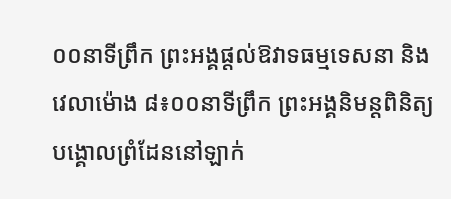០០នាទីព្រឹក ព្រះអង្គផ្តល់ឱវាទធម្មទេសនា និងវេលាម៉ោង ៨៖០០នាទីព្រឹក ព្រះអង្គនិមន្ដពិនិត្យបង្គោលព្រំដែននៅឡាក់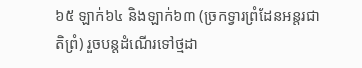៦៥ ឡាក់៦៤ និងឡាក់៦៣ (ច្រកទ្វារព្រំដែនអន្តរជាតិព្រំ) រួចបន្តដំណើរទៅថ្មដា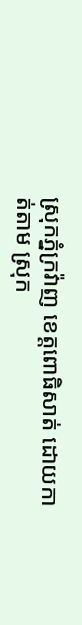ស្រុកភ្នំក្រវ៉ាញ ខេត្តពោធិសាត់ ដោយកាត់តាម ស្រុក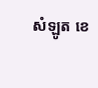សំឡូត ខេ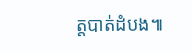ត្តបាត់ដំបង៕